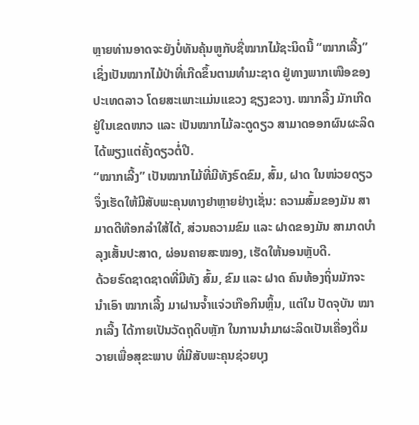ຫຼາຍທ່ານອາດຈະຍັງບໍ່ທັນຄຸ້ນຫູກັບຊື່ໝາກໄມ້ຊະນິດນີ້ “ໝາກເລີ້ງ” ເຊິ່ງເປັນໝາກໄມ້ປ່າທີ່ເກີດຂຶ້ນຕາມທຳມະຊາດ ຢູ່ທາງພາກເໜືອຂອງ ປະເທດລາວ ໂດຍສະເພາະແມ່ນແຂວງ ຊຽງຂວາງ. ໝາກລີ້ງ ມັກເກີດຢູ່ໃນເຂດໜາວ ແລະ ເປັນໝາກໄມ້ລະດູດຽວ ສາມາດອອກຜົນຜະລິດໄດ້ພຽງແຕ່ຄັ້ງດຽວຕໍ່ປີ.
“ໝາກເລີ້ງ” ເປັນໝາກໄມ້ທີ່ມີທັງຣົດຂົມ, ສົ້ມ, ຝາດ ໃນໜ່ວຍດຽວ ຈຶ່ງເຮັດໃຫ້ມີສັບພະຄຸນທາງຢາຫຼາຍຢ່າງເຊັ່ນ: ຄວາມສົ້ມຂອງມັນ ສາມາດດີທ໊ອກລຳໃສ້ໄດ້, ສ່ວນຄວາມຂົມ ແລະ ຝາດຂອງມັນ ສາມາດບຳລຸງເສັ້ນປະສາດ, ຜ່ອນຄາຍສະໝອງ, ເຮັດໃຫ້ນອນຫຼັບດີ.
ດ້ວຍຣົດຊາດຊາດທີ່ມີທັງ ສົ້ມ, ຂົມ ແລະ ຝາດ ຄົນທ້ອງຖິ່ນມັກຈະນຳເອົາ ໝາກເລີ້ງ ມາຝານຈ້ຳແຈ່ວເກືອກິນຫຼິ້ນ, ແຕ່ໃນ ປັດຈຸບັນ ໝາກເລີ້ງ ໄດ້ກາຍເປັນວັດຖຸດິບຫຼັກ ໃນການນຳມາຜະລິດເປັນເຄື່ອງດື່ມວາຍເພື່ອສຸຂະພາບ ທີ່ມີສັບພະຄຸນຊ່ວຍບຸງ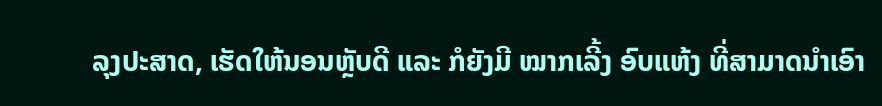ລຸງປະສາດ, ເຮັດໃຫ້ນອນຫຼັບດີ ແລະ ກໍຍັງມີ ໝາກເລີ້ງ ອົບແຫ້ງ ທີ່ສາມາດນຳເອົາ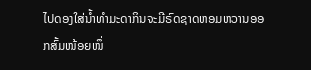ໄປດອງໃສ່ນ້ຳທຳມະດາກິນຈະມີຣົດຊາດຫອມຫວານອອກສົ້ມໜ້ອຍໜຶ່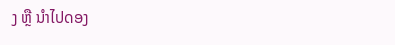ງ ຫຼື ນຳໄປດອງ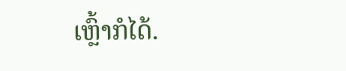ເຫຼົ້າກໍໄດ້.